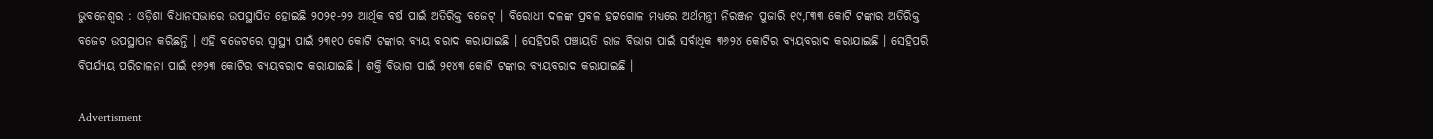ଭୁବନେଶ୍ବର : ଓଡ଼ିଶା ବିଧାନସଭାରେ ଉପସ୍ଥାପିତ ହୋଇଛି ୨୦୨୧-୨୨ ଆର୍ଥିକ ବର୍ଷ ପାଇଁ ଅତିରିକ୍ତ ବଜେଟ୍ । ବିରୋଧୀ ଦଳଙ୍କ ପ୍ରବଳ ହଟ୍ଟଗୋଳ ମଧ୍ୟରେ ଅର୍ଥମନ୍ତ୍ରୀ ନିରଞ୍ଜନ ପୁଜାରି ୧୯,୮୩୩ କୋଟି ଟଙ୍କାର ଅତିରିକ୍ତ ବଜେଟ ଉପସ୍ଥାପନ କରିଛନ୍ତି । ଏହି ବଜେଟରେ ସ୍ବାସ୍ଥ୍ୟ ପାଇଁ ୨୩୧୦ କୋଟି ଟଙ୍କାର ବ୍ୟୟ ବରାଦ କରାଯାଇଛି । ସେହିପରି ପଞ୍ଚାୟତି ରାଜ ବିଭାଗ ପାଇଁ ସର୍ବାଧିକ ୩୬୨୪ କୋଟିର ବ୍ୟୟବରାଦ କରାଯାଇଛି । ସେହିପରି ବିପର୍ଯ୍ୟୟ ପରିଚାଳନା ପାଇଁ ୧୬୨୩ କୋଟିର ବ୍ୟୟବରାଦ କରାଯାଇଛି । ଶକ୍ତି ବିଭାଗ ପାଇଁ ୨୧୪୩ କୋଟି ଟଙ୍କାର ବ୍ୟୟବରାଦ କରାଯାଇଛି ।

Advertisment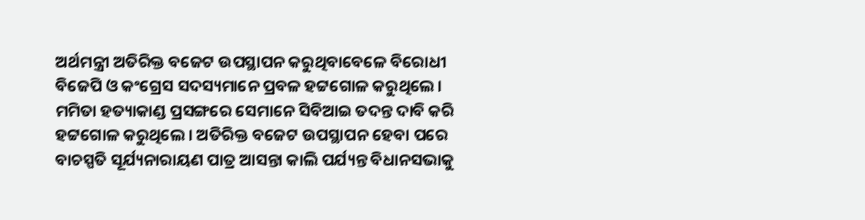ଅର୍ଥମନ୍ତ୍ରୀ ଅତିରିକ୍ତ ବଜେଟ ଉପସ୍ଥାପନ କରୁଥିବାବେଳେ ବିରୋଧୀ ବିଜେପି ଓ କଂଗ୍ରେସ ସଦସ୍ୟମାନେ ପ୍ରବଳ ହଟ୍ଟଗୋଳ କରୁଥିଲେ । ମମିତା ହତ୍ୟାକାଣ୍ଡ ପ୍ରସଙ୍ଗରେ ସେମାନେ ସିବିଆଇ ତଦନ୍ତ ଦାବି କରି ହଟ୍ଟଗୋଳ କରୁଥିଲେ । ଅତିରିକ୍ତ ବଜେଟ ଉପସ୍ଥାପନ ହେବା ପରେ ବାଚସ୍ପତି ସୂର୍ଯ୍ୟନାରାୟଣ ପାତ୍ର ଆସନ୍ତା କାଲି ପର୍ଯ୍ୟନ୍ତ ବିଧାନସଭାକୁ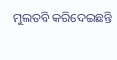ମୁଲତବି କରିଦେଇଛନ୍ତି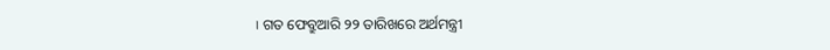। ଗତ ଫେବ୍ରୁଆରି ୨୨ ତାରିଖରେ ଅର୍ଥମନ୍ତ୍ରୀ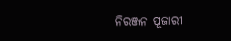ନିରଞ୍ଜନ ପୂଜାରୀ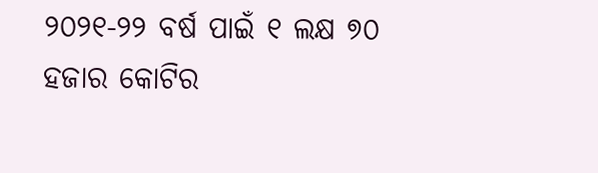୨୦୨୧-୨୨ ବର୍ଷ ପାଇଁ ୧ ଲକ୍ଷ ୭୦ ହଜାର କୋଟିର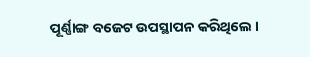ପୂର୍ଣ୍ଣାଙ୍ଗ ବଜେଟ ଉପସ୍ଥାପନ କରିଥିଲେ ।